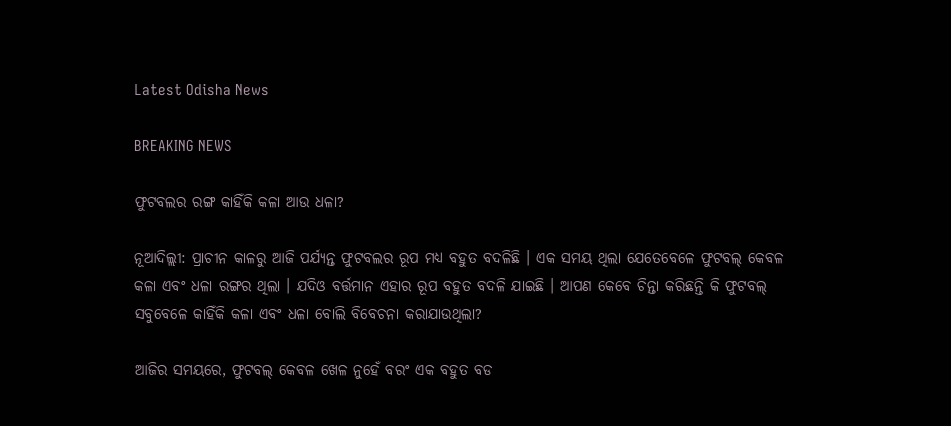Latest Odisha News

BREAKING NEWS

ଫୁଟବଲର ରଙ୍ଗ କାହିଁକି କଳା ଆଉ ଧଳା?

ନୂଆଦିଲ୍ଲୀ: ପ୍ରାଚୀନ କାଳରୁ ଆଜି ପର୍ଯ୍ୟନ୍ତ ଫୁଟବଲର ରୂପ ମଧ୍ୟ ବହୁତ ବଦଳିଛି । ଏକ ସମୟ ଥିଲା ଯେତେବେଳେ ଫୁଟବଲ୍ କେବଳ କଳା ଏବଂ ଧଳା ରଙ୍ଗର ଥିଲା । ଯଦିଓ ବର୍ତ୍ତମାନ ଏହାର ରୂପ ବହୁତ ବଦଳି ଯାଇଛି । ଆପଣ କେବେ ଚିନ୍ତା କରିଛନ୍ତି କି ଫୁଟବଲ୍ ସବୁବେଳେ କାହିଁକି କଳା ଏବଂ ଧଳା ବୋଲି ବିବେଚନା କରାଯାଉଥିଲା?

ଆଜିର ସମୟରେ, ଫୁଟବଲ୍ କେବଳ ଖେଳ ନୁହେଁ ବରଂ ଏକ ବହୁତ ବଡ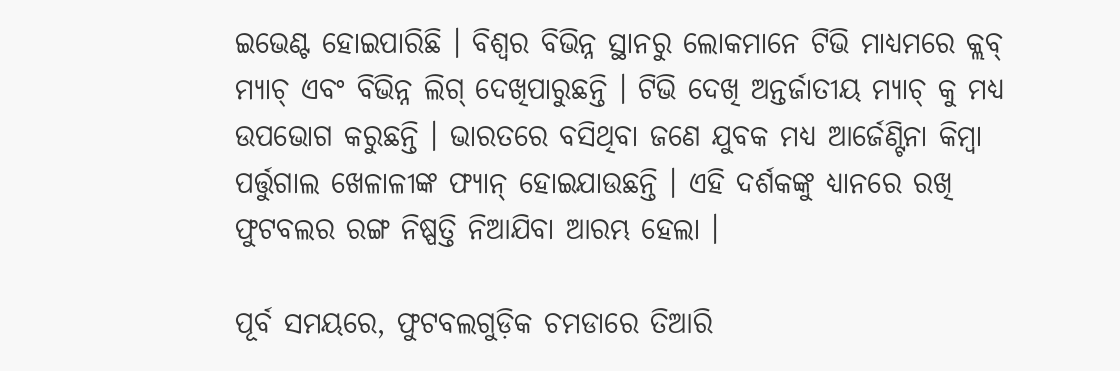ଇଭେଣ୍ଟ ହୋଇପାରିଛି । ବିଶ୍ବର ବିଭିନ୍ନ ସ୍ଥାନରୁ ଲୋକମାନେ ଟିଭି ମାଧ୍ୟମରେ କ୍ଲବ୍ ମ୍ୟାଚ୍ ଏବଂ ବିଭିନ୍ନ ଲିଗ୍ ଦେଖିପାରୁଛନ୍ତି । ଟିଭି ଦେଖି ଅନ୍ତର୍ଜାତୀୟ ମ୍ୟାଚ୍ କୁ ମଧ୍ୟ ଉପଭୋଗ କରୁଛନ୍ତି । ଭାରତରେ ବସିଥିବା ଜଣେ ଯୁବକ ମଧ୍ୟ ଆର୍ଜେଣ୍ଟିନା କିମ୍ବା ପର୍ତ୍ତୁଗାଲ ଖେଳାଳୀଙ୍କ ଫ୍ୟାନ୍ ହୋଇଯାଉଛନ୍ତି । ଏହି ଦର୍ଶକଙ୍କୁ ଧ୍ୟାନରେ ରଖି ଫୁଟବଲର ରଙ୍ଗ ନିଷ୍ପତ୍ତି ନିଆଯିବା ଆରମ୍ଭ ହେଲା ।

ପୂର୍ବ ସମୟରେ, ଫୁଟବଲଗୁଡ଼ିକ ଚମଡାରେ ତିଆରି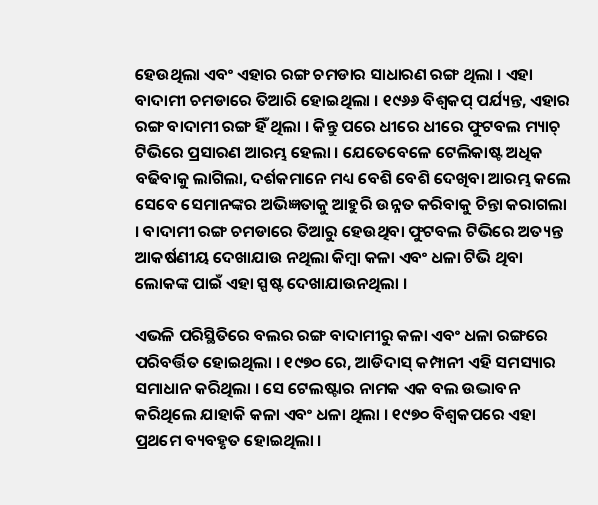ହେଉଥିଲା ଏବଂ ଏହାର ରଙ୍ଗ ଚମଡାର ସାଧାରଣ ରଙ୍ଗ ଥିଲା । ଏହା ବାଦାମୀ ଚମଡାରେ ତିଆରି ହୋଇଥିଲା । ୧୯୬୬ ବିଶ୍ୱକପ୍ ପର୍ଯ୍ୟନ୍ତ, ଏହାର ରଙ୍ଗ ବାଦାମୀ ରଙ୍ଗ ହିଁ ଥିଲା । କିନ୍ତୁ ପରେ ଧୀରେ ଧୀରେ ଫୁଟବଲ ମ୍ୟାଚ୍ ଟିଭିରେ ପ୍ରସାରଣ ଆରମ୍ଭ ହେଲା । ଯେତେବେଳେ ଟେଲିକାଷ୍ଟ ଅଧିକ ବଢିବାକୁ ଲାଗିଲା, ଦର୍ଶକମାନେ ମଧ୍ୟ ବେଶି ବେଶି ଦେଖିବା ଆରମ୍ଭ କଲେ ସେବେ ସେମାନଙ୍କର ଅଭିଜ୍ଞତାକୁ ଆହୁରି ଉନ୍ନତ କରିବାକୁ ଚିନ୍ତା କରାଗଲା । ବାଦାମୀ ରଙ୍ଗ ଚମଡାରେ ତିଆରୁ ହେଉଥିବା ଫୁଟବଲ ଟିଭିରେ ଅତ୍ୟନ୍ତ ଆକର୍ଷଣୀୟ ଦେଖାଯାଉ ନଥିଲା କିମ୍ବା କଳା ଏବଂ ଧଳା ଟିଭି ଥିବା ଲୋକଙ୍କ ପାଇଁ ଏହା ସ୍ପଷ୍ଟ ଦେଖାଯାଉନଥିଲା ।

ଏଭଳି ପରିସ୍ଥିତିରେ ବଲର ରଙ୍ଗ ବାଦାମୀରୁ କଳା ଏବଂ ଧଳା ରଙ୍ଗରେ ପରିବର୍ତ୍ତିତ ହୋଇଥିଲା । ୧୯୭୦ ରେ, ଆଡିଦାସ୍ କମ୍ପାନୀ ଏହି ସମସ୍ୟାର ସମାଧାନ କରିଥିଲା । ସେ ଟେଲଷ୍ଟାର ନାମକ ଏକ ବଲ ଉଦ୍ଭାବନ କରିଥିଲେ ଯାହାକି କଳା ଏବଂ ଧଳା ଥିଲା । ୧୯୭୦ ବିଶ୍ୱକପରେ ଏହା ପ୍ରଥମେ ବ୍ୟବହୃତ ହୋଇଥିଲା ।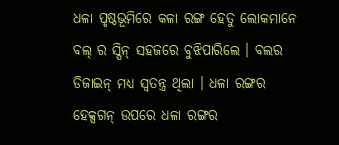ଧଳା ପୃଷ୍ଠଭୂମିରେ କଳା ରଙ୍ଗ ହେତୁ ଲୋକମାନେ ବଲ୍ ର ସ୍ପିନ୍ ସହଜରେ ବୁଝିପାରିଲେ । ବଲର ଡିଜାଇନ୍ ମଧ୍ୟ ସ୍ୱତନ୍ତ୍ର ଥିଲା । ଧଳା ରଙ୍ଗର ହେକ୍ସଗନ୍ ଉପରେ ଧଳା ରଙ୍ଗର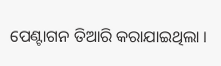ପେଣ୍ଟାଗନ ତିଆରି କରାଯାଇଥିଲା ।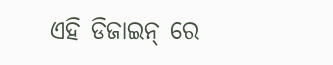ଏହି ଡିଜାଇନ୍ ରେ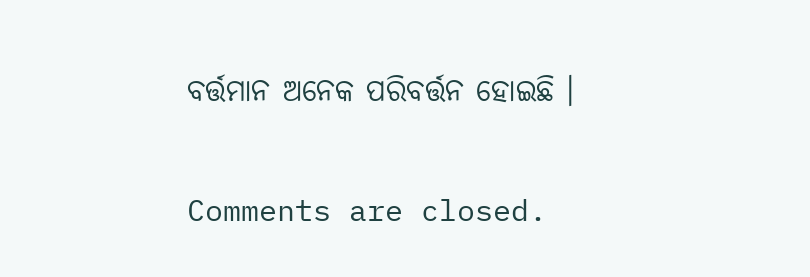ବର୍ତ୍ତମାନ ଅନେକ ପରିବର୍ତ୍ତନ ହୋଇଛି ।

Comments are closed.